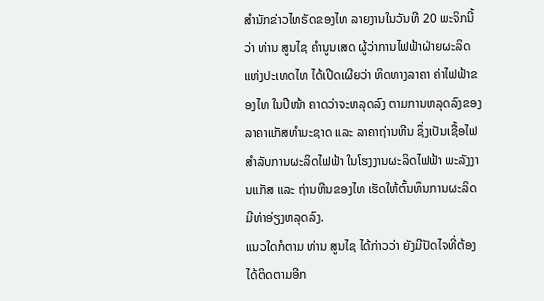ສຳນັກຂ່າວໄທຣັດຂອງໄທ ລາຍງານໃນວັນທີ 20 ພະຈິກນີ້ວ່າ ທ່ານ ສູນໄຊ ຄຳນູນເສດ ຜູ້ວ່າການໄຟຟ້າຝ່າຍຜະລິດ ແຫ່ງປະເທດໄທ ໄດ້ເປີດເຜີຍວ່າ ທິດທາງລາຄາ ຄ່າໄຟຟ້າຂອງໄທ ໃນປີໜ້າ ຄາດວ່າຈະຫລຸດລົງ ຕາມການຫລຸດລົງຂອງລາຄາແກັສທຳມະຊາດ ແລະ ລາຄາຖ່ານຫີນ ຊຶ່ງເປັນເຊື້ອໄຟສຳລັບການຜະລິດໄຟຟ້າ ໃນໂຮງງານຜະລິດໄຟຟ້າ ພະລັງງານແກັສ ແລະ ຖ່ານຫີນຂອງໄທ ເຮັດໃຫ້ຕົ້ນທຶນການຜະລິດ ມີທ່າອ່ຽງຫລຸດລົງ.
ແນວໃດກໍຕາມ ທ່ານ ສູນໄຊ ໄດ້ກ່າວວ່າ ຍັງມີປັດໄຈທີ່ຕ້ອງໄດ້ຕິດຕາມອີກ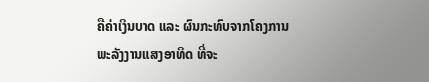ຄືຄ່າເງິນບາດ ແລະ ຜົນກະທົບຈາກໂຄງການ ພະລັງງານແສງອາທິດ ທີ່ຈະ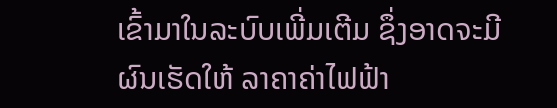ເຂົ້າມາໃນລະບົບເພີ່ມເຕີມ ຊຶ່ງອາດຈະມີຜົນເຮັດໃຫ້ ລາຄາຄ່າໄຟຟ້າ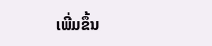ເພີ່ມຂຶ້ນ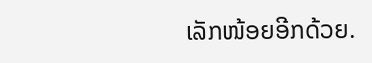ເລັກໜ້ອຍອີກດ້ວຍ.